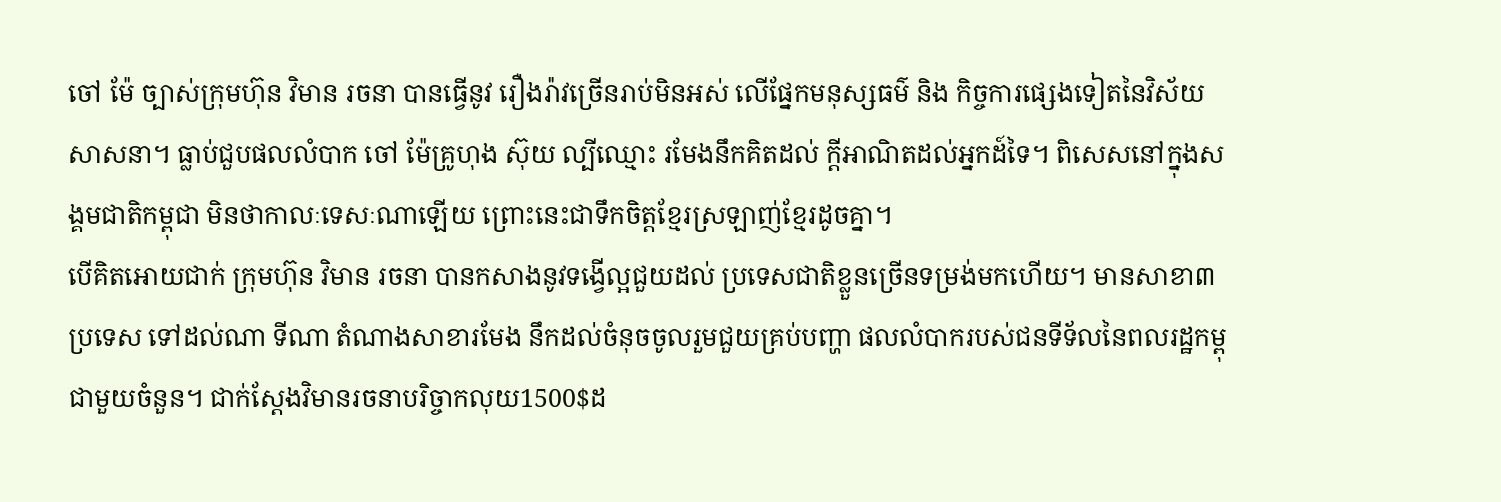ចៅ ម៉ែ ច្បាស់ក្រុមហ៊ុន វិមាន រចនា បានធ្វើនូវ រឿងរ៉ាវច្រើនរាប់មិនអស់ លើផ្នែកមនុស្សធម៌ និង កិច្ចការផ្សេងទៀតនៃវិស័យសាសនា។ ធ្លាប់ជួបផលលំបាក ចៅ ម៉ែគ្រូហុង ស៊ុយ ល្បីឈ្មោះ រមែងនឹកគិតដល់ ក្តីអាណិតដល់អ្នកដ៍ទៃ។ ពិសេសនៅក្នុងសង្គមជាតិកម្ពុជា មិនថាកាលៈទេសៈណាឡើយ ព្រោះនេះជាទឹកចិត្តខ្មែរស្រឡាញ់ខ្មែរដូចគ្នា។
បើគិតអោយជាក់ ក្រុមហ៊ុន វិមាន រចនា បានកសាងនូវទង្វើល្អជួយដល់ ប្រទេសជាតិខ្លួនច្រើនទម្រង់មកហើយ។ មានសាខា៣ ប្រទេស ទៅដល់ណា ទីណា តំណាងសាខារមែង នឹកដល់ចំនុចចូលរួមជួយគ្រប់បញ្ហា ផលលំបាករបស់ជនទីទ័លនៃពលរដ្ឋកម្ពុជាមួយចំនួន។ ជាក់ស្តែងវិមានរចនាបរិច្ចាកលុយ1500$ដ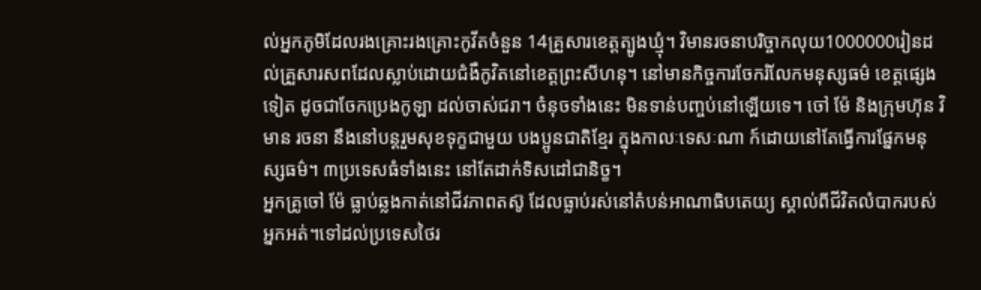ល់អ្នកភូមិដែលរងគ្រោះរងគ្រោះកូវីតចំនួន 14គ្រួសារខេត្តត្បូងឃ្មុំ។ វិមានរចនាបរិច្ចាកលុយ1000000រៀនដល់គ្រួសារសពដែលស្លាប់ដោយជំងឺកូវិតនៅខេត្តព្រះសីហនុ។ នៅមានកិច្ចការចែករំលែកមនុស្សធម៌ ខេត្តផ្សេងទៀត ដូចជាចែកប្រេងកូឡា ដល់ចាស់ជរា។ ចំនុចទាំងនេះ មិនទាន់បញ្ចប់នៅឡើយទេ។ ចៅ ម៉ែ និងក្រុមហ៊ុន វិមាន រចនា នឹងនៅបន្តរួមសុខទុក្ខជាមួយ បងប្អូនជាតិខ្មែរ ក្នុងកាលៈទេសៈណា ក៍ដោយនៅតែធ្វើការផ្នែកមនុស្សធម៌។ ៣ប្រទេសធំទាំងនេះ នៅតែដាក់ទិសដៅជានិច្ខ។
អ្នកគ្រូចៅ ម៉ែ ធ្លាប់ឆ្លងកាត់នៅជីវភាពតស៊ូ ដែលធ្លាប់រស់នៅតំបន់អាណាធិបតេយ្យ ស្គាល់ពីជីវិតលំបាករបស់អ្នកអត់។ទៅដល់ប្រទេសថៃរ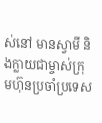ស់នៅ មានស្វាមី និងក្លាយជាម្ចាស់ក្រុមហ៊ុនប្រចាំប្រទេស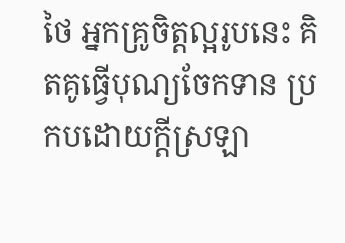ថៃ អ្នកគ្រូចិត្តល្អរូបនេះ គិតគូធ្វើបុណ្យចែកទាន ប្រកបដោយក្តីស្រឡា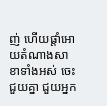ញ់ ហើយផ្តាំអោយតំណាងសាខាទាំងអស់ ចេះជួយគ្នា ជួយអ្នក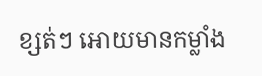ខ្សត់ៗ អោយមានកម្លាំង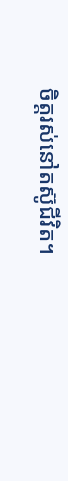ចិត្តរស់នៅតស៊ូជីវិត។